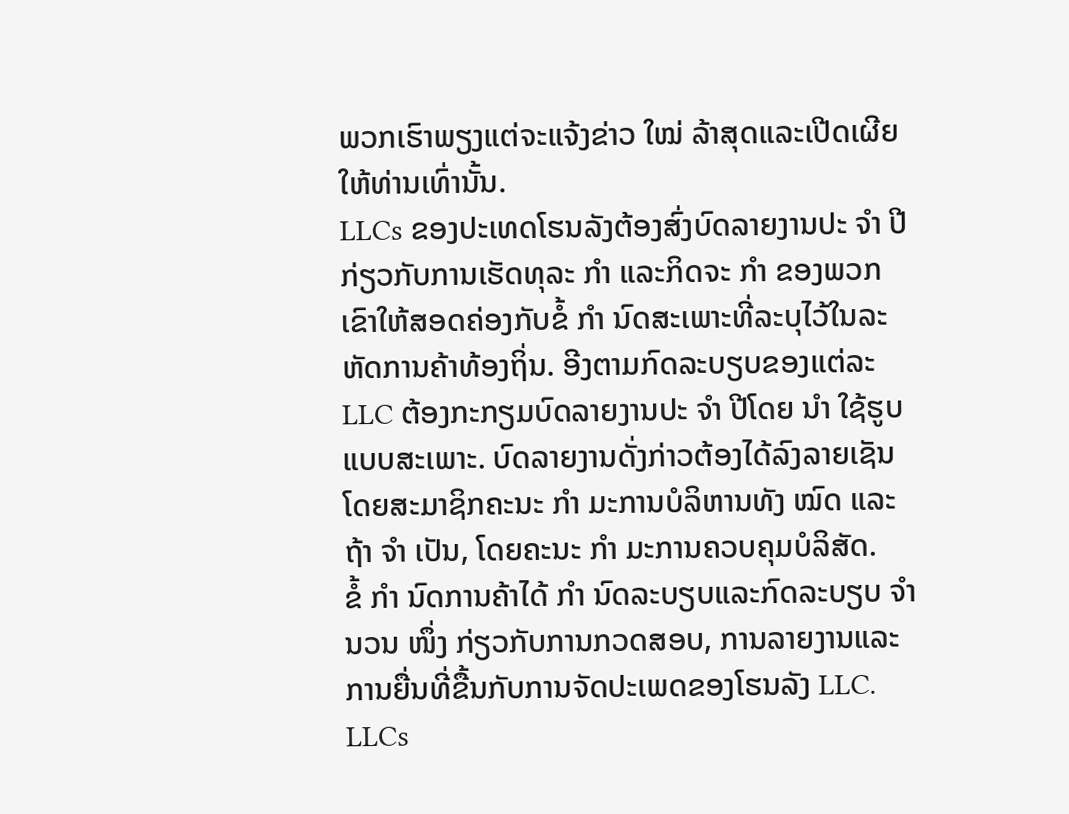ພວກເຮົາພຽງແຕ່ຈະແຈ້ງຂ່າວ ໃໝ່ ລ້າສຸດແລະເປີດເຜີຍໃຫ້ທ່ານເທົ່ານັ້ນ.
LLCs ຂອງປະເທດໂຮນລັງຕ້ອງສົ່ງບົດລາຍງານປະ ຈຳ ປີກ່ຽວກັບການເຮັດທຸລະ ກຳ ແລະກິດຈະ ກຳ ຂອງພວກເຂົາໃຫ້ສອດຄ່ອງກັບຂໍ້ ກຳ ນົດສະເພາະທີ່ລະບຸໄວ້ໃນລະຫັດການຄ້າທ້ອງຖິ່ນ. ອີງຕາມກົດລະບຽບຂອງແຕ່ລະ LLC ຕ້ອງກະກຽມບົດລາຍງານປະ ຈຳ ປີໂດຍ ນຳ ໃຊ້ຮູບແບບສະເພາະ. ບົດລາຍງານດັ່ງກ່າວຕ້ອງໄດ້ລົງລາຍເຊັນໂດຍສະມາຊິກຄະນະ ກຳ ມະການບໍລິຫານທັງ ໝົດ ແລະຖ້າ ຈຳ ເປັນ, ໂດຍຄະນະ ກຳ ມະການຄວບຄຸມບໍລິສັດ.
ຂໍ້ ກຳ ນົດການຄ້າໄດ້ ກຳ ນົດລະບຽບແລະກົດລະບຽບ ຈຳ ນວນ ໜຶ່ງ ກ່ຽວກັບການກວດສອບ, ການລາຍງານແລະການຍື່ນທີ່ຂື້ນກັບການຈັດປະເພດຂອງໂຮນລັງ LLC.
LLCs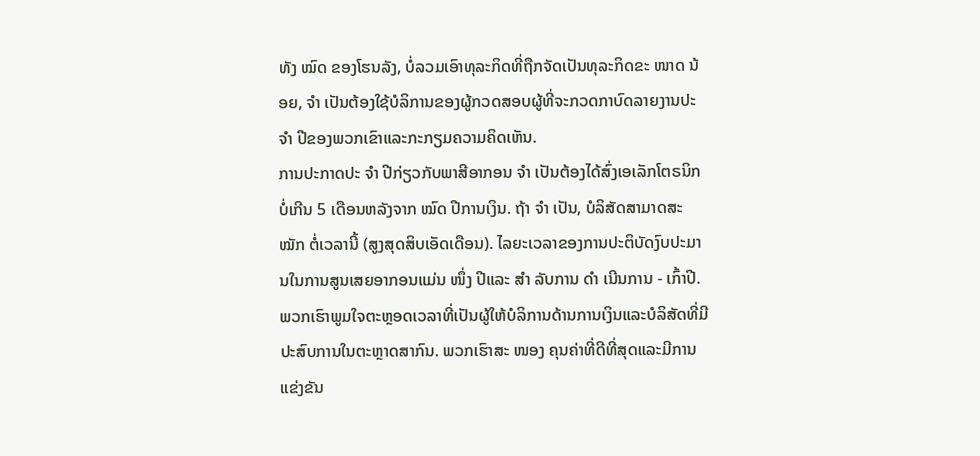ທັງ ໝົດ ຂອງໂຮນລັງ, ບໍ່ລວມເອົາທຸລະກິດທີ່ຖືກຈັດເປັນທຸລະກິດຂະ ໜາດ ນ້ອຍ, ຈຳ ເປັນຕ້ອງໃຊ້ບໍລິການຂອງຜູ້ກວດສອບຜູ້ທີ່ຈະກວດກາບົດລາຍງານປະ ຈຳ ປີຂອງພວກເຂົາແລະກະກຽມຄວາມຄິດເຫັນ.
ການປະກາດປະ ຈຳ ປີກ່ຽວກັບພາສີອາກອນ ຈຳ ເປັນຕ້ອງໄດ້ສົ່ງເອເລັກໂຕຣນິກບໍ່ເກີນ 5 ເດືອນຫລັງຈາກ ໝົດ ປີການເງິນ. ຖ້າ ຈຳ ເປັນ, ບໍລິສັດສາມາດສະ ໝັກ ຕໍ່ເວລານີ້ (ສູງສຸດສິບເອັດເດືອນ). ໄລຍະເວລາຂອງການປະຕິບັດງົບປະມານໃນການສູນເສຍອາກອນແມ່ນ ໜຶ່ງ ປີແລະ ສຳ ລັບການ ດຳ ເນີນການ - ເກົ້າປີ.
ພວກເຮົາພູມໃຈຕະຫຼອດເວລາທີ່ເປັນຜູ້ໃຫ້ບໍລິການດ້ານການເງິນແລະບໍລິສັດທີ່ມີປະສົບການໃນຕະຫຼາດສາກົນ. ພວກເຮົາສະ ໜອງ ຄຸນຄ່າທີ່ດີທີ່ສຸດແລະມີການແຂ່ງຂັນ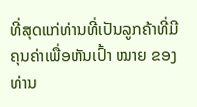ທີ່ສຸດແກ່ທ່ານທີ່ເປັນລູກຄ້າທີ່ມີຄຸນຄ່າເພື່ອຫັນເປົ້າ ໝາຍ ຂອງທ່ານ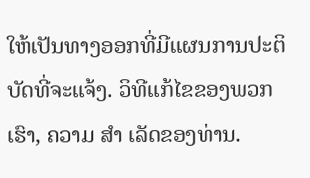ໃຫ້ເປັນທາງອອກທີ່ມີແຜນການປະຕິບັດທີ່ຈະແຈ້ງ. ວິທີແກ້ໄຂຂອງພວກເຮົາ, ຄວາມ ສຳ ເລັດຂອງທ່ານ.